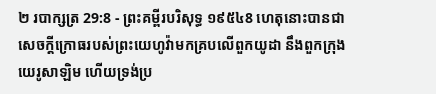២ របាក្សត្រ 29:8 - ព្រះគម្ពីរបរិសុទ្ធ ១៩៥៤8 ហេតុនោះបានជាសេចក្ដីក្រោធរបស់ព្រះយេហូវ៉ាមកគ្របលើពួកយូដា នឹងពួកក្រុងយេរូសាឡិម ហើយទ្រង់ប្រ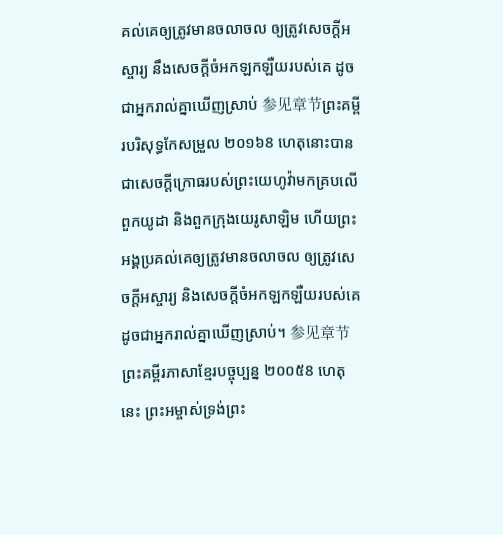គល់គេឲ្យត្រូវមានចលាចល ឲ្យត្រូវសេចក្ដីអស្ចារ្យ នឹងសេចក្ដីចំអកឡកឡឺយរបស់គេ ដូចជាអ្នករាល់គ្នាឃើញស្រាប់ 参见章节ព្រះគម្ពីរបរិសុទ្ធកែសម្រួល ២០១៦8 ហេតុនោះបានជាសេចក្ដីក្រោធរបស់ព្រះយេហូវ៉ាមកគ្របលើពួកយូដា និងពួកក្រុងយេរូសាឡិម ហើយព្រះអង្គប្រគល់គេឲ្យត្រូវមានចលាចល ឲ្យត្រូវសេចក្ដីអស្ចារ្យ និងសេចក្ដីចំអកឡកឡឺយរបស់គេ ដូចជាអ្នករាល់គ្នាឃើញស្រាប់។ 参见章节ព្រះគម្ពីរភាសាខ្មែរបច្ចុប្បន្ន ២០០៥8 ហេតុនេះ ព្រះអម្ចាស់ទ្រង់ព្រះ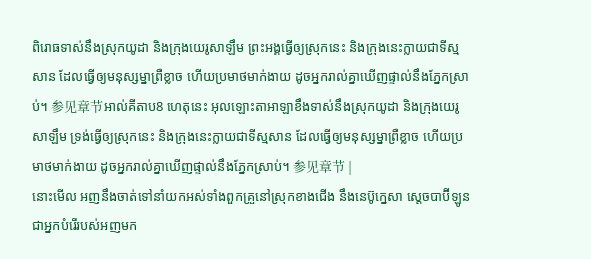ពិរោធទាស់នឹងស្រុកយូដា និងក្រុងយេរូសាឡឹម ព្រះអង្គធ្វើឲ្យស្រុកនេះ និងក្រុងនេះក្លាយជាទីស្មសាន ដែលធ្វើឲ្យមនុស្សម្នាព្រឺខ្លាច ហើយប្រមាថមាក់ងាយ ដូចអ្នករាល់គ្នាឃើញផ្ទាល់នឹងភ្នែកស្រាប់។ 参见章节អាល់គីតាប8 ហេតុនេះ អុលឡោះតាអាឡាខឹងទាស់នឹងស្រុកយូដា និងក្រុងយេរូសាឡឹម ទ្រង់ធ្វើឲ្យស្រុកនេះ និងក្រុងនេះក្លាយជាទីស្មសាន ដែលធ្វើឲ្យមនុស្សម្នាព្រឺខ្លាច ហើយប្រមាថមាក់ងាយ ដូចអ្នករាល់គ្នាឃើញផ្ទាល់នឹងភ្នែកស្រាប់។ 参见章节 |
នោះមើល អញនឹងចាត់ទៅនាំយកអស់ទាំងពួកគ្រួនៅស្រុកខាងជើង នឹងនេប៊ូក្នេសា ស្តេចបាប៊ីឡូន ជាអ្នកបំរើរបស់អញមក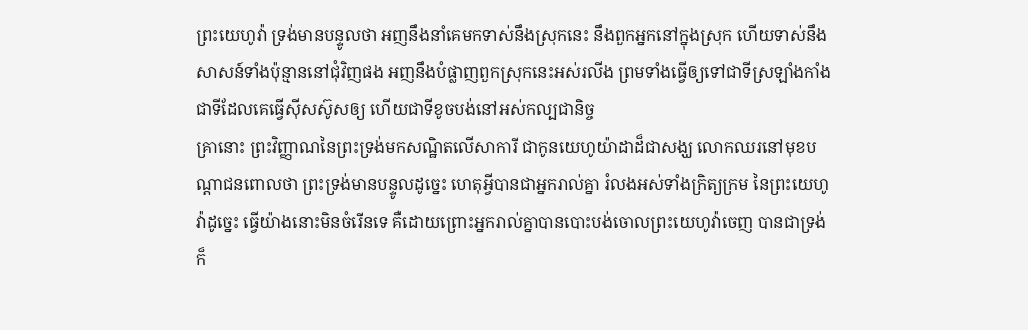ព្រះយេហូវ៉ា ទ្រង់មានបន្ទូលថា អញនឹងនាំគេមកទាស់នឹងស្រុកនេះ នឹងពួកអ្នកនៅក្នុងស្រុក ហើយទាស់នឹងសាសន៍ទាំងប៉ុន្មាននៅជុំវិញផង អញនឹងបំផ្លាញពួកស្រុកនេះអស់រលីង ព្រមទាំងធ្វើឲ្យទៅជាទីស្រឡាំងកាំង ជាទីដែលគេធ្វើស៊ីសស៊ូសឲ្យ ហើយជាទីខូចបង់នៅអស់កល្បជានិច្ច
គ្រានោះ ព្រះវិញ្ញាណនៃព្រះទ្រង់មកសណ្ឋិតលើសាការី ជាកូនយេហូយ៉ាដាដ៏ជាសង្ឃ លោកឈរនៅមុខបណ្តាជនពោលថា ព្រះទ្រង់មានបន្ទូលដូច្នេះ ហេតុអ្វីបានជាអ្នករាល់គ្នា រំលងអស់ទាំងក្រិត្យក្រម នៃព្រះយេហូវ៉ាដូច្នេះ ធ្វើយ៉ាងនោះមិនចំរើនទេ គឺដោយព្រោះអ្នករាល់គ្នាបានបោះបង់ចោលព្រះយេហូវ៉ាចេញ បានជាទ្រង់ក៏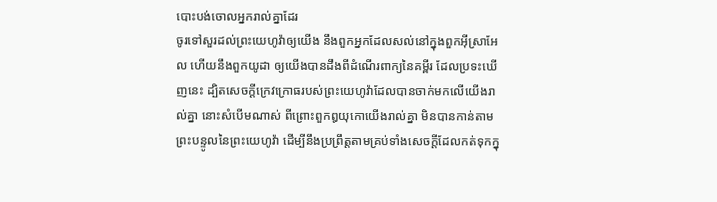បោះបង់ចោលអ្នករាល់គ្នាដែរ
ចូរទៅសួរដល់ព្រះយេហូវ៉ាឲ្យយើង នឹងពួកអ្នកដែលសល់នៅក្នុងពួកអ៊ីស្រាអែល ហើយនឹងពួកយូដា ឲ្យយើងបានដឹងពីដំណើរពាក្យនៃគម្ពីរ ដែលប្រទះឃើញនេះ ដ្បិតសេចក្ដីក្រេវក្រោធរបស់ព្រះយេហូវ៉ាដែលបានចាក់មកលើយើងរាល់គ្នា នោះសំបើមណាស់ ពីព្រោះពួកឰយុកោយើងរាល់គ្នា មិនបានកាន់តាមព្រះបន្ទូលនៃព្រះយេហូវ៉ា ដើម្បីនឹងប្រព្រឹត្តតាមគ្រប់ទាំងសេចក្ដីដែលកត់ទុកក្នុ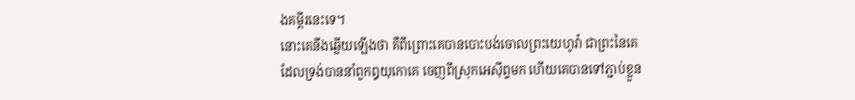ងគម្ពីរនេះទេ។
នោះគេនឹងឆ្លើយឡើងថា គឺពីព្រោះគេបានបោះបង់ចោលព្រះយេហូវ៉ា ជាព្រះនៃគេ ដែលទ្រង់បាននាំពួកឰយុកោគេ ចេញពីស្រុកអេស៊ីព្ទមក ហើយគេបានទៅភ្ជាប់ខ្លួន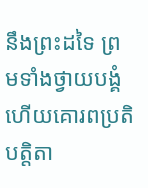នឹងព្រះដទៃ ព្រមទាំងថ្វាយបង្គំ ហើយគោរពប្រតិបត្តិតា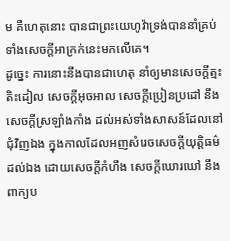ម គឺហេតុនោះ បានជាព្រះយេហូវ៉ាទ្រង់បាននាំគ្រប់ទាំងសេចក្ដីអាក្រក់នេះមកលើគេ។
ដូច្នេះ ការនោះនឹងបានជាហេតុ នាំឲ្យមានសេចក្ដីត្មះតិះដៀល សេចក្ដីអុចអាល សេចក្ដីប្រៀនប្រដៅ នឹងសេចក្ដីស្រឡាំងកាំង ដល់អស់ទាំងសាសន៍ដែលនៅជុំវិញឯង ក្នុងកាលដែលអញសំរេចសេចក្ដីយុត្តិធម៌ដល់ឯង ដោយសេចក្ដីកំហឹង សេចក្ដីឃោរឃៅ នឹងពាក្យប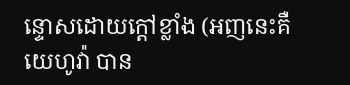ន្ទោសដោយក្តៅខ្លាំង (អញនេះគឺយេហូវ៉ា បាន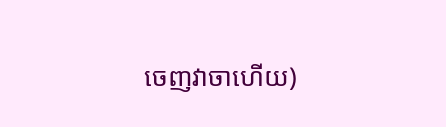ចេញវាចាហើយ)